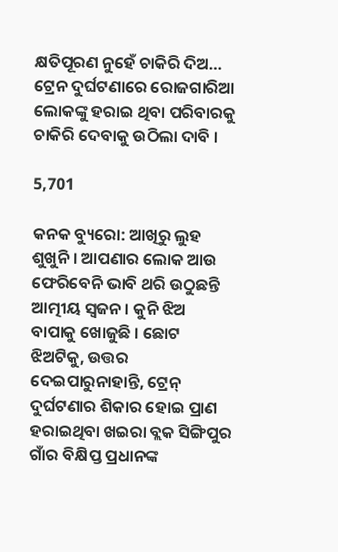କ୍ଷତିପୂରଣ ନୁହେଁ ଚାକିରି ଦିଅ… ଟ୍ରେନ ଦୁର୍ଘଟଣାରେ ରୋଜଗାରିଆ ଲୋକଙ୍କୁ ହରାଇ ଥିବା ପରିବାରକୁ ଚାକିରି ଦେବାକୁ ଉଠିଲା ଦାବି ।

5,701

କନକ ବ୍ୟୁରୋ: ଆଖିରୁ ଲୁହ ଶୁଖୁନି । ଆପଣାର ଲୋକ ଆଉ ଫେରିବେନି ଭାବି ଥରି ଉଠୁଛନ୍ତି ଆତ୍ମୀୟ ସ୍ୱଜନ । କୁନି ଝିଅ ବାପାକୁ ଖୋଜୁଛି । ଛୋଟ ଝିଅଟିକୁ, ଉତ୍ତର ଦେଇପାରୁନାହାନ୍ତି, ଟ୍ରେନ୍ ଦୁର୍ଘଟଣାର ଶିକାର ହୋଇ ପ୍ରାଣ ହରାଇଥିବା ଖଇରା ବ୍ଲକ ସିଙ୍ଗିପୁର ଗାଁର ବିକ୍ଷିପ୍ତ ପ୍ରଧାନଙ୍କ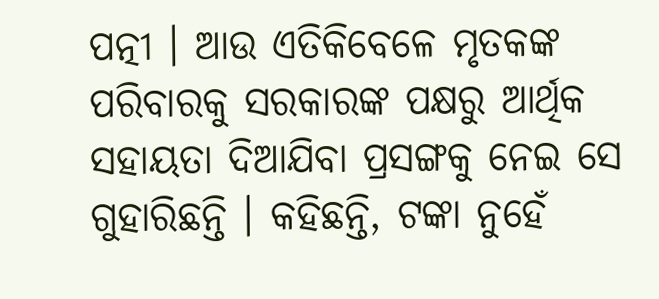ପତ୍ନୀ । ଆଉ ଏତିକିବେଳେ ମୃତକଙ୍କ ପରିବାରକୁ ସରକାରଙ୍କ ପକ୍ଷରୁ ଆର୍ଥିକ ସହାୟତା ଦିଆଯିବା ପ୍ରସଙ୍ଗକୁ ନେଇ ସେ ଗୁହାରିଛନ୍ତି । କହିଛନ୍ତି, ଟଙ୍କା ନୁହେଁ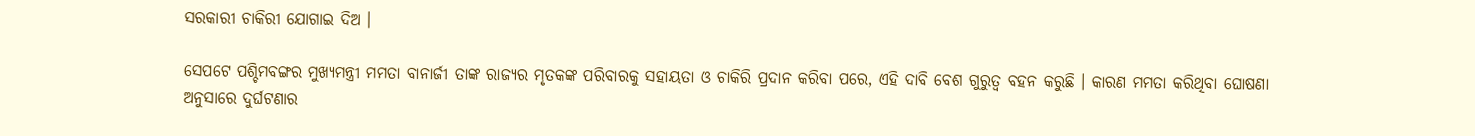ସରକାରୀ ଚାକିରୀ ଯୋଗାଇ ଦିଅ ।

ସେପଟେ ପଶ୍ଚିମବଙ୍ଗର ମୁଖ୍ୟମନ୍ତ୍ରୀ ମମତା ବାନାର୍ଜୀ ତାଙ୍କ ରାଜ୍ୟର ମୃତକଙ୍କ ପରିବାରକୁ ସହାୟତା ଓ ଚାକିରି ପ୍ରଦାନ କରିବା ପରେ, ଏହି ଦାବି ବେଶ ଗୁରୁତ୍ୱ ବହନ କରୁଛି । କାରଣ ମମତା କରିଥିବା ଘୋଷଣା ଅନୁସାରେ ଦୁର୍ଘଟଣାର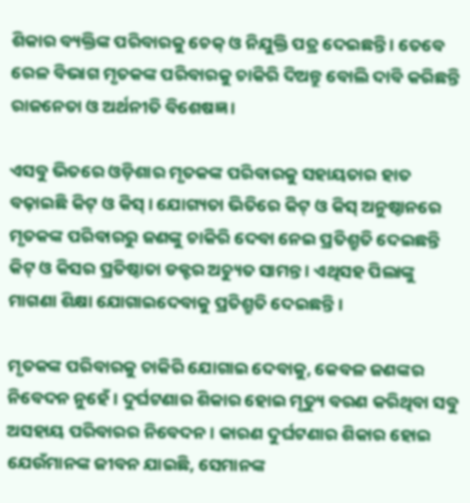ଶିକାର ବ୍ୟକ୍ତିଙ୍କ ପରିବାରକୁ ଚେକ୍ ଓ ନିଯୁକ୍ତି ପତ୍ର ଦେଇଛନ୍ତି । ତେବେ ରେଳ ବିଭାଗ ମୃତକଙ୍କ ପରିବାରକୁ ଚାକିରି ଦିଅନ୍ତୁ ବୋଲି ଦାବି କରିଛନ୍ତି ରାଜନେତା ଓ ଅର୍ଥନୀତି ବିଶେଷଜ୍ଞ ।

ଏସବୁ ଭିତରେ ଓଡ଼ିଶାର ମୃତକଙ୍କ ପରିବାରକୁ ସହାୟତାର ହାତ ବଢ଼ାଇଛି କିଟ୍ ଓ କିସ୍ । ଯୋଗ୍ୟତା ଭିତିରେ କିଟ୍ ଓ କିସ୍ ଅନୁଷ୍ଠାନରେ ମୃତକଙ୍କ ପରିବାରରୁ ଜଣଙ୍କୁ ଚାକିରି ଦେବା ନେଇ ପ୍ରତିଶ୍ରୁତି ଦେଇଛନ୍ତି କିଟ୍ ଓ କିସର ପ୍ରତିଷ୍ଠାତା ଡକ୍ଟର ଅଚ୍ୟୁତ ସାମନ୍ତ । ଏଥିସହ ପିଲାଙ୍କୁ ମାଗଣା ଶିକ୍ଷା ଯୋଗାଇଦେବାକୁ ପ୍ରତିଶ୍ରୁତି ଦେଇଛନ୍ତି ।

ମୃତକଙ୍କ ପରିବାରକୁ ଚାକିରି ଯୋଗାଇ ଦେବାକୁ, କେବଳ ଜଣଙ୍କର ନିବେଦନ ନୁହେଁ । ଦୁର୍ଘଟଣାର ଶିକାର ହୋଇ ମୃତ୍ୟୁ ବରଣ କରିଥିବା ସବୁ ଅସହାୟ ପରିବାରର ନିବେଦନ । କାରଣ ଦୁର୍ଘଟଣାର ଶିକାର ହୋଇ ଯେଉଁମାନଙ୍କ ଜୀବନ ଯାଇଛି, ସେମାନଙ୍କ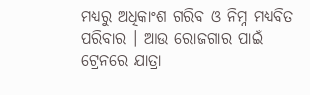ମଧ୍ୟରୁ ଅଧିକାଂଶ ଗରିବ ଓ ନିମ୍ନ ମଧ୍ୟବିତ ପରିବାର । ଆଉ ରୋଜଗାର ପାଇଁ ଟ୍ରେନରେ ଯାତ୍ରା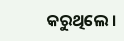କରୁଥିଲେ ।